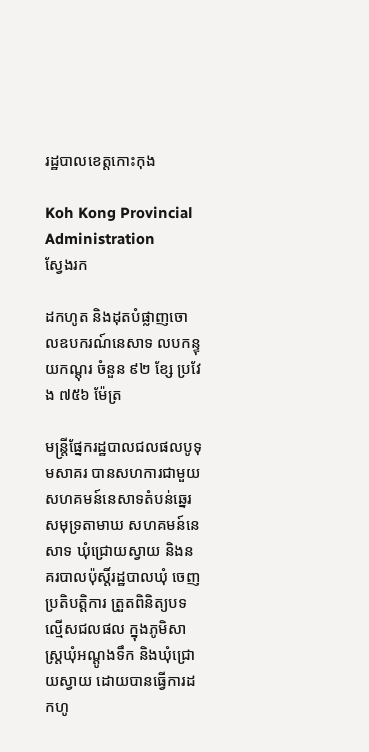រដ្ឋបាលខេត្តកោះកុង

Koh Kong Provincial Administration
ស្វែងរក

ដកហូត និងដុតបំផ្លាញចោលឧបករណ៍នេសាទ លបកន្ទុយកណ្តុរ ចំនួន ៩២ ខ្សែ ប្រវែង ៧៥៦ ម៉ែត្រ

មន្រ្តីផ្នែករដ្ឋបាលជលផលបូទុមសាគរ បានសហការជាមួយសហគមន៍នេសាទតំបន់ឆ្នេរសមុទ្រតាមាឃ សហគមន៍នេសាទ ឃុំជ្រោយស្វាយ និងនគរបាលប៉ុស្តិ៍រដ្ឋបាលឃុំ ចេញប្រតិបត្តិការ ត្រួតពិនិត្យបទល្មើសជលផល ក្នុងភូមិសាស្រ្តឃុំអណ្តូងទឹក និងឃុំជ្រោយស្វាយ ដោយបានធ្វើការដកហូ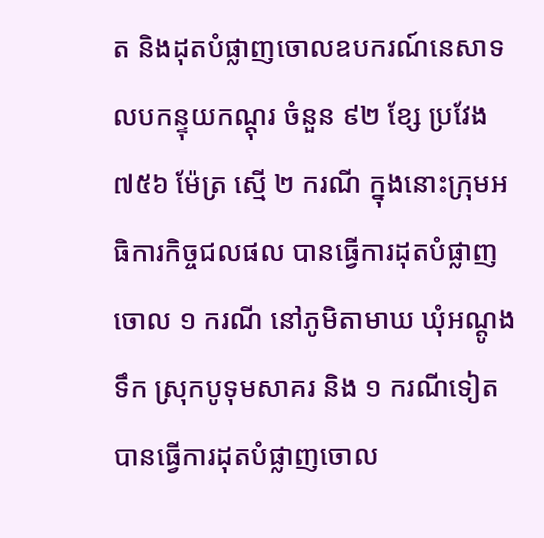ត និងដុតបំផ្លាញចោលឧបករណ៍នេសាទ លបកន្ទុយកណ្តុរ ចំនួន ៩២ ខ្សែ ប្រវែង ៧៥៦ ម៉ែត្រ ស្មើ ២ ករណី ក្នុងនោះក្រុមអធិការកិច្ចជលផល បានធ្វើការដុតបំផ្លាញចោល ១ ករណី នៅភូមិតាមាឃ ឃុំអណ្តូងទឹក ស្រុកបូទុមសាគរ និង ១ ករណីទៀត បានធ្វើការដុតបំផ្លាញចោល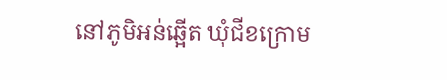នៅភូមិអន់ឆ្អើត ឃុំជីខក្រោម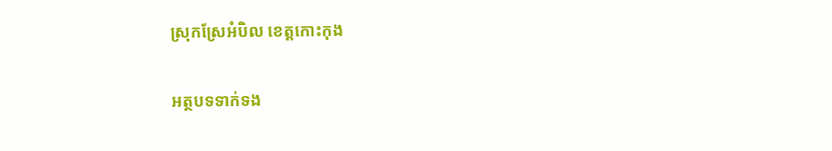ស្រុកស្រែអំបិល ខេត្តកោះកុង

អត្ថបទទាក់ទង